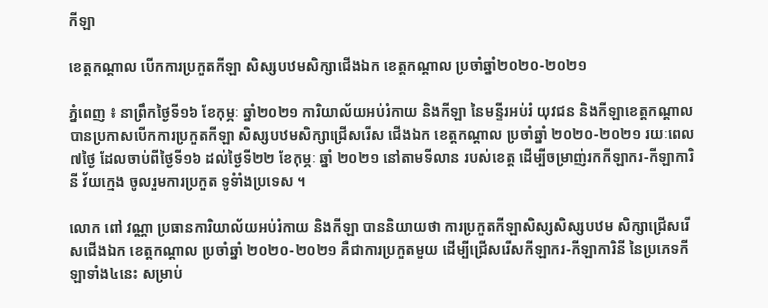កីឡា

ខេត្តកណ្តាល បើកការប្រកួតកីឡា សិស្សបឋមសិក្សាជើងឯក ខេត្តកណ្តាល ប្រចាំឆ្នាំ២០២០-២០២១

ភ្នំពេញ ៖ នាព្រឹកថ្ងៃទី១៦ ខែកុម្ភៈ ឆ្នាំ២០២១ ការិយាល័យអប់រំកាយ និងកីឡា នៃមន្ទីរអប់រំ យុវជន និងកីឡាខេត្តកណ្តាល បានប្រកាសបើកការប្រកួតកីឡា សិស្សបឋមសិក្សាជ្រើសរើស ជើងឯក ខេត្តកណ្តាល ប្រចាំឆ្នាំ ២០២០-២០២១ រយៈពេល៧ថ្ងៃ ដែលចាប់ពីថ្ងៃទី១៦ ដល់ថ្ងៃទី២២ ខែកុម្ភៈ ឆ្នាំ ២០២១ នៅតាមទីលាន របស់ខេត្ត ដើម្បីចម្រាញ់រកកីឡាករ-កីឡាការិនី វ័យក្មេង ចូលរួមការប្រកួត ទូទំាំងប្រទេស ។

លោក ពៅ វណ្ណា ប្រធានការិយាល័យអប់រំកាយ និងកីឡា បាននិយាយថា ការប្រកួតកីឡាសិស្សសិស្សបឋម សិក្សាជ្រើសរើសជើងឯក ខេត្តកណ្តាល ប្រចាំឆ្នាំ ២០២០-២០២១ គឺជាការប្រកួតមួយ ដើម្បីជ្រើសរើសកីឡាករ-កីឡាការិនី នៃប្រភេទកីឡាទាំង៤នេះ សម្រាប់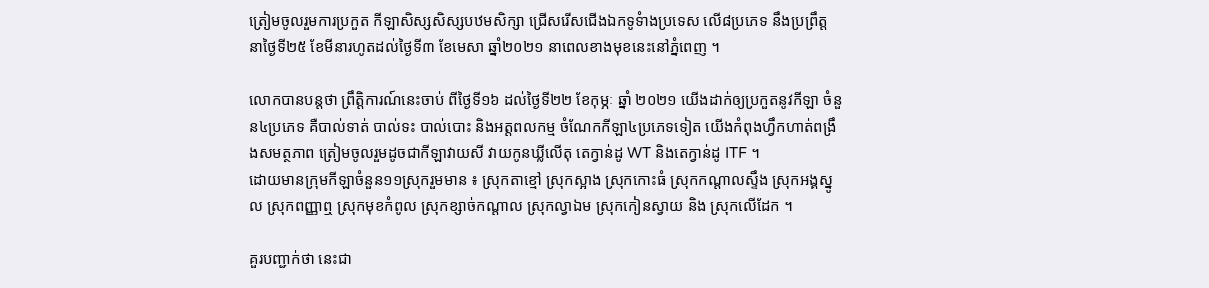ត្រៀមចូលរួមការប្រកួត កីឡាសិស្សសិស្សបឋមសិក្សា ជ្រើសរើសជើងឯកទូទំាងប្រទេស លើ៨ប្រភេទ នឹងប្រព្រឹត្ត នាថ្ងៃទី២៥ ខែមីនារហូតដល់ថ្ងៃទី៣ ខែមេសា ឆ្នាំ២០២១ នាពេលខាងមុខនេះនៅភ្នំពេញ ។

លោកបានបន្តថា ព្រឹត្តិការណ៍នេះចាប់ ពីថ្ងៃទី១៦ ដល់ថ្ងៃទី២២ ខែកុម្ភៈ ឆ្នាំ ២០២១ យើងដាក់ឲ្យប្រកួតនូវកីឡា ចំនួន៤ប្រភេទ គឺបាល់ទាត់ បាល់ទះ បាល់បោះ និងអត្តពលកម្ម ចំណែកកីឡា៤ប្រភេទទៀត យើងកំពុងហ្វឹកហាត់ពង្រឹងសមត្ថភាព ត្រៀមចូលរួមដូចជាកីឡាវាយសី វាយកូនឃ្លីលើតុ តេក្វាន់ដូ WT និងតេក្វាន់ដូ ITF ។
ដោយមានក្រុមកីឡាចំនួន១១ស្រុករួមមាន ៖ ស្រុកតាខ្មៅ ស្រុកស្អាង ស្រុកកោះធំ ស្រុកកណ្តាលស្ទឹង ស្រុកអង្គស្នូល ស្រុកពញ្ញាឮ ស្រុកមុខកំពូល ស្រុកខ្សាច់កណ្តាល ស្រុកល្វាឯម ស្រុកកៀនស្វាយ និង ស្រុកលើដែក ។

គួរបញ្ជាក់ថា នេះជា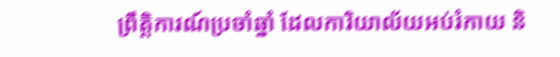ព្រឹត្តិការណ៍ប្រចាំឆ្នាំ ដែលការិយាល័យអប់រំកាយ និ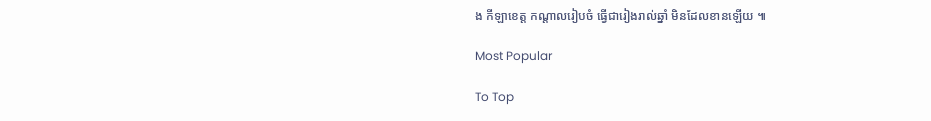ង កីឡាខេត្ត កណ្ដាលរៀបចំ ធ្វើជារៀងរាល់ឆ្នាំ មិនដែលខានឡើយ ៕

Most Popular

To Top